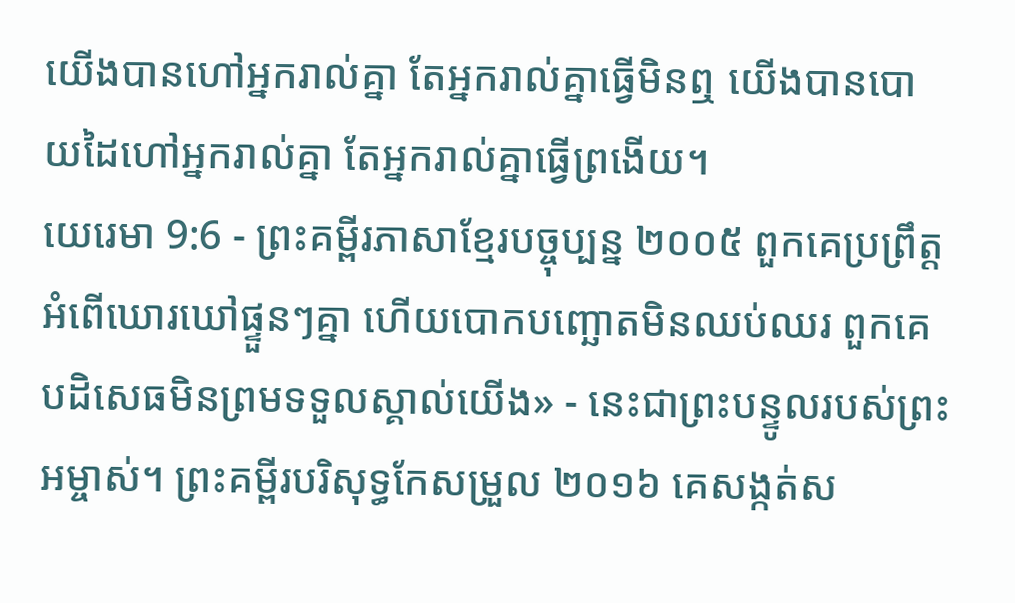យើងបានហៅអ្នករាល់គ្នា តែអ្នករាល់គ្នាធ្វើមិនឮ យើងបានបោយដៃហៅអ្នករាល់គ្នា តែអ្នករាល់គ្នាធ្វើព្រងើយ។
យេរេមា 9:6 - ព្រះគម្ពីរភាសាខ្មែរបច្ចុប្បន្ន ២០០៥ ពួកគេប្រព្រឹត្តអំពើឃោរឃៅផ្ទួនៗគ្នា ហើយបោកបញ្ឆោតមិនឈប់ឈរ ពួកគេបដិសេធមិនព្រមទទួលស្គាល់យើង» - នេះជាព្រះបន្ទូលរបស់ព្រះអម្ចាស់។ ព្រះគម្ពីរបរិសុទ្ធកែសម្រួល ២០១៦ គេសង្កត់ស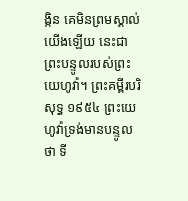ង្កិន គេមិនព្រមស្គាល់យើងឡើយ នេះជាព្រះបន្ទូលរបស់ព្រះយេហូវ៉ា។ ព្រះគម្ពីរបរិសុទ្ធ ១៩៥៤ ព្រះយេហូវ៉ាទ្រង់មានបន្ទូលថា ទី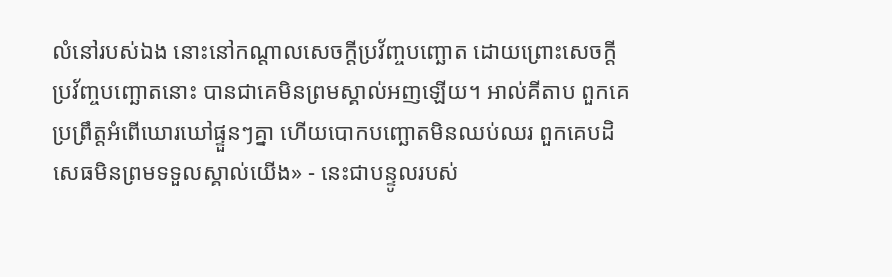លំនៅរបស់ឯង នោះនៅកណ្តាលសេចក្ដីប្រវ័ញ្ចបញ្ឆោត ដោយព្រោះសេចក្ដីប្រវ័ញ្ចបញ្ឆោតនោះ បានជាគេមិនព្រមស្គាល់អញឡើយ។ អាល់គីតាប ពួកគេប្រព្រឹត្តអំពើឃោរឃៅផ្ទួនៗគ្នា ហើយបោកបញ្ឆោតមិនឈប់ឈរ ពួកគេបដិសេធមិនព្រមទទួលស្គាល់យើង» - នេះជាបន្ទូលរបស់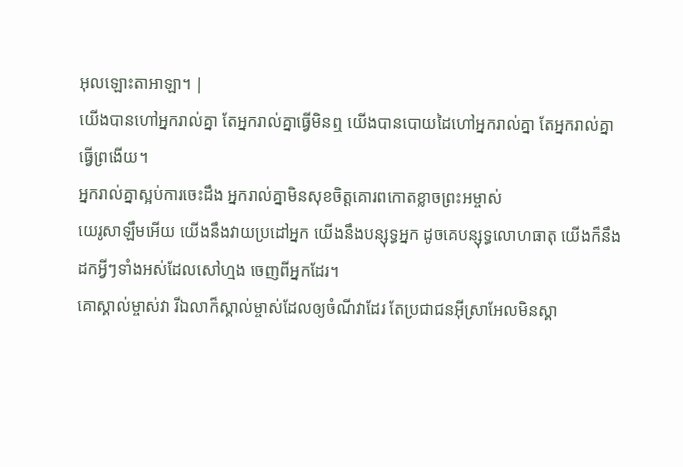អុលឡោះតាអាឡា។ |
យើងបានហៅអ្នករាល់គ្នា តែអ្នករាល់គ្នាធ្វើមិនឮ យើងបានបោយដៃហៅអ្នករាល់គ្នា តែអ្នករាល់គ្នាធ្វើព្រងើយ។
អ្នករាល់គ្នាស្អប់ការចេះដឹង អ្នករាល់គ្នាមិនសុខចិត្តគោរពកោតខ្លាចព្រះអម្ចាស់
យេរូសាឡឹមអើយ យើងនឹងវាយប្រដៅអ្នក យើងនឹងបន្សុទ្ធអ្នក ដូចគេបន្សុទ្ធលោហធាតុ យើងក៏នឹងដកអ្វីៗទាំងអស់ដែលសៅហ្មង ចេញពីអ្នកដែរ។
គោស្គាល់ម្ចាស់វា រីឯលាក៏ស្គាល់ម្ចាស់ដែលឲ្យចំណីវាដែរ តែប្រជាជនអ៊ីស្រាអែលមិនស្គា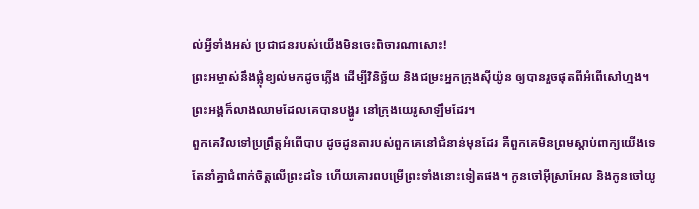ល់អ្វីទាំងអស់ ប្រជាជនរបស់យើងមិនចេះពិចារណាសោះ!
ព្រះអម្ចាស់នឹងផ្លុំខ្យល់មកដូចភ្លើង ដើម្បីវិនិច្ឆ័យ និងជម្រះអ្នកក្រុងស៊ីយ៉ូន ឲ្យបានរួចផុតពីអំពើសៅហ្មង។ ព្រះអង្គក៏លាងឈាមដែលគេបានបង្ហូរ នៅក្រុងយេរូសាឡឹមដែរ។
ពួកគេវិលទៅប្រព្រឹត្តអំពើបាប ដូចដូនតារបស់ពួកគេនៅជំនាន់មុនដែរ គឺពួកគេមិនព្រមស្ដាប់ពាក្យយើងទេ តែនាំគ្នាជំពាក់ចិត្តលើព្រះដទៃ ហើយគោរពបម្រើព្រះទាំងនោះទៀតផង។ កូនចៅអ៊ីស្រាអែល និងកូនចៅយូ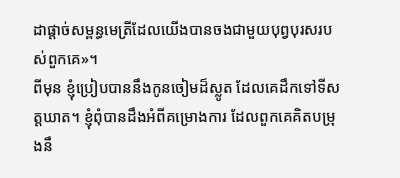ដាផ្ដាច់សម្ពន្ធមេត្រីដែលយើងបានចងជាមួយបុព្វបុរសរបស់ពួកគេ»។
ពីមុន ខ្ញុំប្រៀបបាននឹងកូនចៀមដ៏ស្លូត ដែលគេដឹកទៅទីសត្តឃាត។ ខ្ញុំពុំបានដឹងអំពីគម្រោងការ ដែលពួកគេគិតបម្រុងនឹ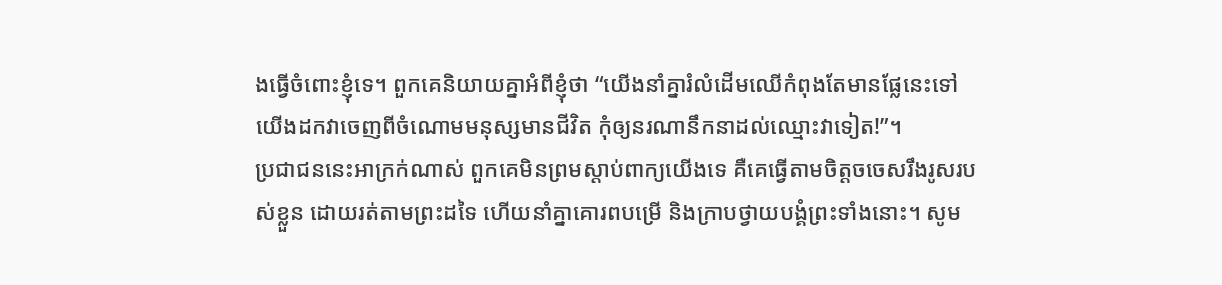ងធ្វើចំពោះខ្ញុំទេ។ ពួកគេនិយាយគ្នាអំពីខ្ញុំថា “យើងនាំគ្នារំលំដើមឈើកំពុងតែមានផ្លែនេះទៅ យើងដកវាចេញពីចំណោមមនុស្សមានជីវិត កុំឲ្យនរណានឹកនាដល់ឈ្មោះវាទៀត!”។
ប្រជាជននេះអាក្រក់ណាស់ ពួកគេមិនព្រមស្ដាប់ពាក្យយើងទេ គឺគេធ្វើតាមចិត្តចចេសរឹងរូសរបស់ខ្លួន ដោយរត់តាមព្រះដទៃ ហើយនាំគ្នាគោរពបម្រើ និងក្រាបថ្វាយបង្គំព្រះទាំងនោះ។ សូម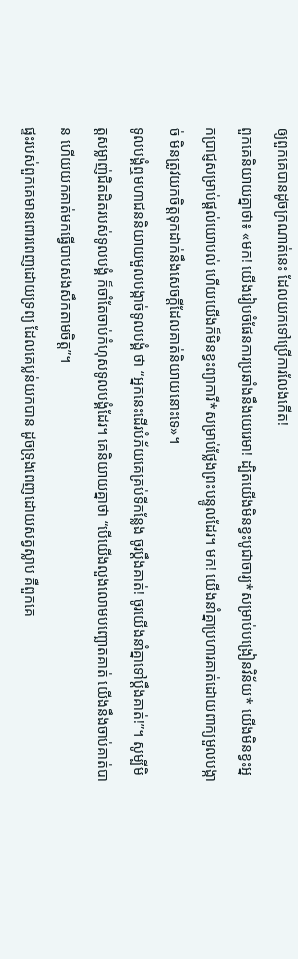ឲ្យពួកគេបានដូចក្រណាត់នេះ ដែលយកទៅប្រើការលែងកើត!
ពួកគេនិយាយគ្នាថា៖ «មក! យើងរៀបចំផែនការប្រឆាំងនឹងយេរេមា! ដ្បិតយើងមិនខ្វះបូជាចារ្យ*សម្រាប់បង្រៀនវិន័យ* យើងមិនខ្វះអ្នកប្រាជ្ញសម្រាប់ផ្ដល់យោបល់ ហើយយើងក៏មិនខ្វះព្យាការី*សម្រាប់ថ្លែងព្រះបន្ទូលដែរ។ មក! យើងនាំគ្នាប្រហារគាត់ដោយពាក្យមួលបង្កាច់ មិនត្រូវយកចិត្តទុកដាក់នឹងសេចក្ដីដែលគាត់និយាយនោះទេ»។
ទូលបង្គំឮមហាជននិយាយមួលបង្កាច់ទូលបង្គំ ថា “អ្នកនេះដើរបំភ័យគេគ្រប់ទីកន្លែង ចូរប្ដឹងគាត់! ចូរយើងនាំគ្នាទៅប្ដឹងគាត់!”។ សូម្បីមិត្តសម្លាញ់ជិតដិតរបស់ទូលបង្គំ ក៏ចាំតែចាប់កំហុសទូលបង្គំដែរ។ គេនិយាយគ្នាថា “បើយើងលួងលោមបញ្ឆោតគាត់ យើងនឹងចាប់គាត់បាន ហើយយកគាត់មកធ្វើបាបសងសឹកតាមចិត្ត”។
ផ្ទះរបស់ពួកគេមានពោរពេញដោយទ្រព្យ ដែលគេប្លន់យកបាន ដូចទ្រុងពេញដោយសត្វស្លាប គឺពួកគេ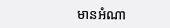មានអំណា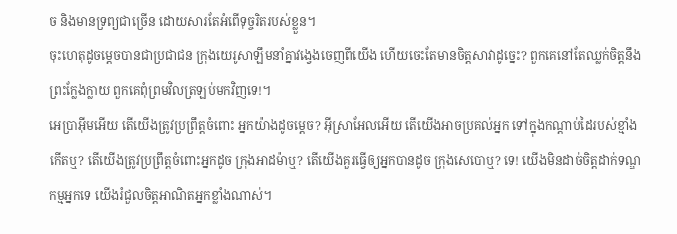ច និងមានទ្រព្យជាច្រើន ដោយសារតែអំពើទុច្ចរិតរបស់ខ្លួន។
ចុះហេតុដូចម្ដេចបានជាប្រជាជន ក្រុងយេរូសាឡឹមនាំគ្នាវង្វេងចេញពីយើង ហើយចេះតែមានចិត្តសាវាដូច្នេះ? ពួកគេនៅតែឈ្លក់ចិត្តនឹងព្រះក្លែងក្លាយ ពួកគេពុំព្រមវិលត្រឡប់មកវិញទេ!។
អេប្រាអ៊ីមអើយ តើយើងត្រូវប្រព្រឹត្តចំពោះ អ្នកយ៉ាងដូចម្ដេច? អ៊ីស្រាអែលអើយ តើយើងអាចប្រគល់អ្នក ទៅក្នុងកណ្ដាប់ដៃរបស់ខ្មាំងកើតឬ? តើយើងត្រូវប្រព្រឹត្តចំពោះអ្នកដូច ក្រុងអាដម៉ាឬ? តើយើងគួរធ្វើឲ្យអ្នកបានដូច ក្រុងសេបោឬ? ទេ! យើងមិនដាច់ចិត្តដាក់ទណ្ឌកម្មអ្នកទេ យើងរំជួលចិត្តអាណិតអ្នកខ្លាំងណាស់។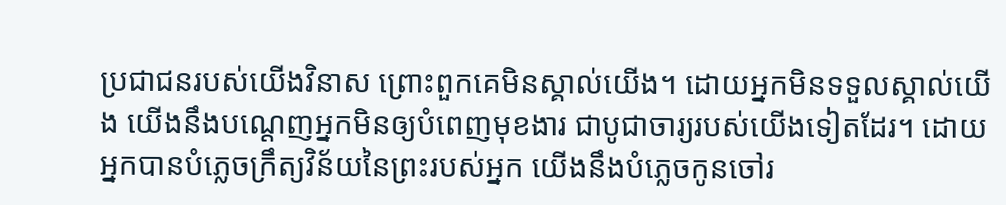ប្រជាជនរបស់យើងវិនាស ព្រោះពួកគេមិនស្គាល់យើង។ ដោយអ្នកមិនទទួលស្គាល់យើង យើងនឹងបណ្ដេញអ្នកមិនឲ្យបំពេញមុខងារ ជាបូជាចារ្យរបស់យើងទៀតដែរ។ ដោយអ្នកបានបំភ្លេចក្រឹត្យវិន័យនៃព្រះរបស់អ្នក យើងនឹងបំភ្លេចកូនចៅរ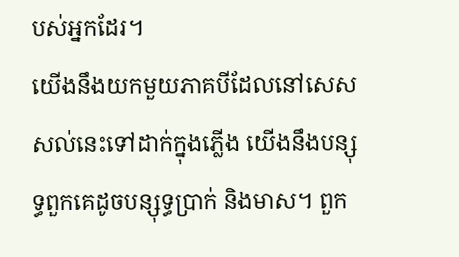បស់អ្នកដែរ។
យើងនឹងយកមួយភាគបីដែលនៅសេសសល់នេះទៅដាក់ក្នុងភ្លើង យើងនឹងបន្សុទ្ធពួកគេដូចបន្សុទ្ធប្រាក់ និងមាស។ ពួក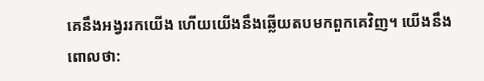គេនឹងអង្វររកយើង ហើយយើងនឹងឆ្លើយតបមកពួកគេវិញ។ យើងនឹងពោលថា: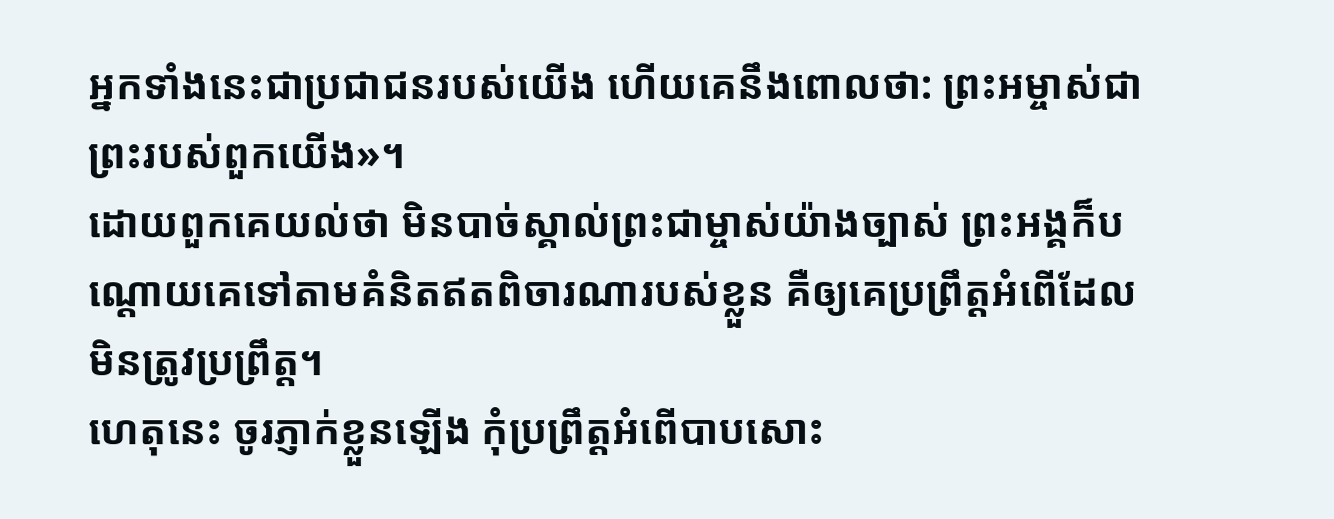អ្នកទាំងនេះជាប្រជាជនរបស់យើង ហើយគេនឹងពោលថា: ព្រះអម្ចាស់ជាព្រះរបស់ពួកយើង»។
ដោយពួកគេយល់ថា មិនបាច់ស្គាល់ព្រះជាម្ចាស់យ៉ាងច្បាស់ ព្រះអង្គក៏បណ្ដោយគេទៅតាមគំនិតឥតពិចារណារបស់ខ្លួន គឺឲ្យគេប្រព្រឹត្តអំពើដែលមិនត្រូវប្រព្រឹត្ត។
ហេតុនេះ ចូរភ្ញាក់ខ្លួនឡើង កុំប្រព្រឹត្តអំពើបាបសោះ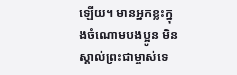ឡើយ។ មានអ្នកខ្លះក្នុងចំណោមបងប្អូន មិនស្គាល់ព្រះជាម្ចាស់ទេ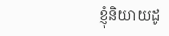ខ្ញុំនិយាយដូ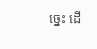ច្នេះ ដើ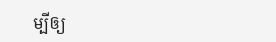ម្បីឲ្យ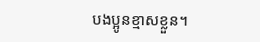បងប្អូនខ្មាសខ្លួន។